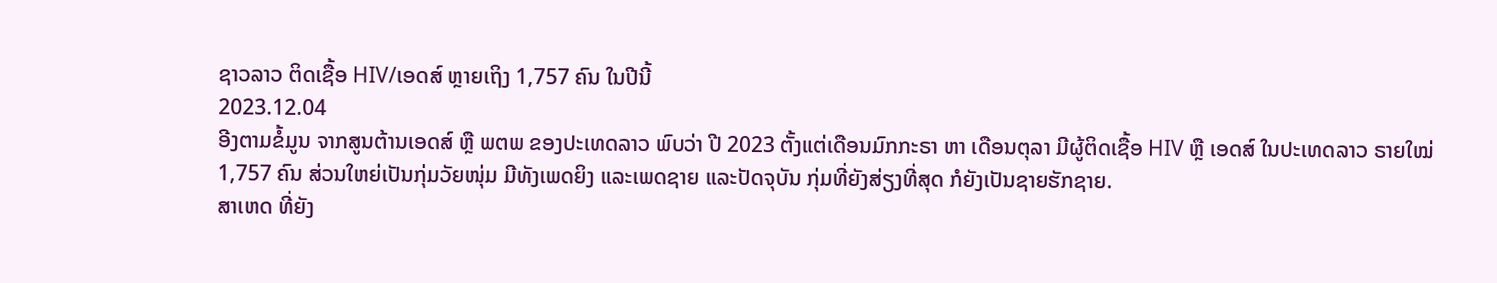ຊາວລາວ ຕິດເຊື້ອ HIV/ເອດສ໌ ຫຼາຍເຖິງ 1,757 ຄົນ ໃນປີນີ້
2023.12.04
ອີງຕາມຂໍ້ມູນ ຈາກສູນຕ້ານເອດສ໌ ຫຼື ພຕພ ຂອງປະເທດລາວ ພົບວ່າ ປີ 2023 ຕັ້ງແຕ່ເດືອນມົກກະຣາ ຫາ ເດືອນຕຸລາ ມີຜູ້ຕິດເຊື້ອ HIV ຫຼື ເອດສ໌ ໃນປະເທດລາວ ຣາຍໃໝ່ 1,757 ຄົນ ສ່ວນໃຫຍ່ເປັນກຸ່ມວັຍໜຸ່ມ ມີທັງເພດຍິງ ແລະເພດຊາຍ ແລະປັດຈຸບັນ ກຸ່ມທີ່ຍັງສ່ຽງທີ່ສຸດ ກໍຍັງເປັນຊາຍຮັກຊາຍ.
ສາເຫດ ທີ່ຍັງ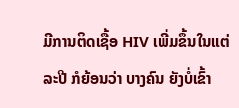ມີການຕິດເຊື້ອ HIV ເພີ່ມຂຶ້ນໃນແຕ່ລະປີ ກໍຍ້ອນວ່າ ບາງຄົນ ຍັງບໍ່ເຂົ້າ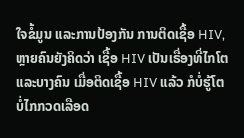ໃຈຂໍ້ມູນ ແລະການປ້ອງກັນ ການຕິດເຊື້ອ HIV, ຫຼາຍຄົນຍັງຄິດວ່າ ເຊື້ອ HIV ເປັນເຣື່ອງທີ່ໄກໂຕ ແລະບາງຄົນ ເມື່ອຕິດເຊື້ອ HIV ແລ້ວ ກໍບໍ່ຮູ້ໂຕ ບໍ່ໄກກວດເລືອດ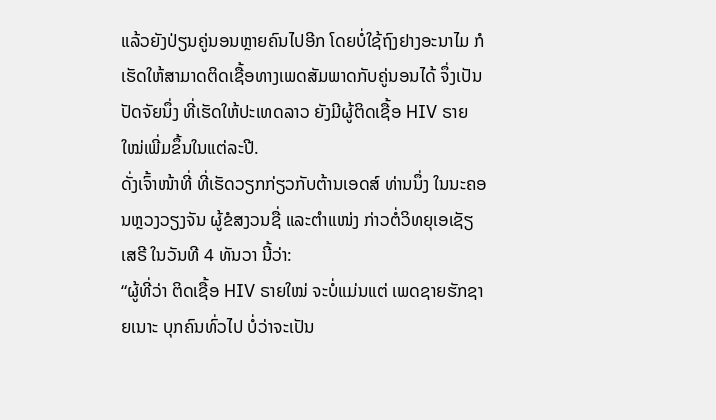ແລ້ວຍັງປ່ຽນຄູ່ນອນຫຼາຍຄົນໄປອີກ ໂດຍບໍ່ໃຊ້ຖົງຢາງອະນາໄມ ກໍເຮັດໃຫ້ສາມາດຕິດເຊື້ອທາງເພດສັມພາດກັບຄູ່ນອນໄດ້ ຈຶ່ງເປັນປັດຈັຍນຶ່ງ ທີ່ເຮັດໃຫ້ປະເທດລາວ ຍັງມີຜູ້ຕິດເຊື້ອ HIV ຣາຍໃໝ່ເພີ່ມຂຶ້ນໃນແຕ່ລະປີ.
ດັ່ງເຈົ້າໜ້າທີ່ ທີ່ເຮັດວຽກກ່ຽວກັບຕ້ານເອດສ໌ ທ່ານນຶ່ງ ໃນນະຄອນຫຼວງວຽງຈັນ ຜູ້ຂໍສງວນຊື່ ແລະຕໍາແໜ່ງ ກ່າວຕໍ່ວິທຍຸເອເຊັຽເສຣີ ໃນວັນທີ 4 ທັນວາ ນີ້ວ່າ:
“ຜູ້ທີ່ວ່າ ຕິດເຊື້ອ HIV ຣາຍໃໝ່ ຈະບໍ່ແມ່ນແຕ່ ເພດຊາຍຮັກຊາຍເນາະ ບຸກຄົນທົ່ວໄປ ບໍ່ວ່າຈະເປັນ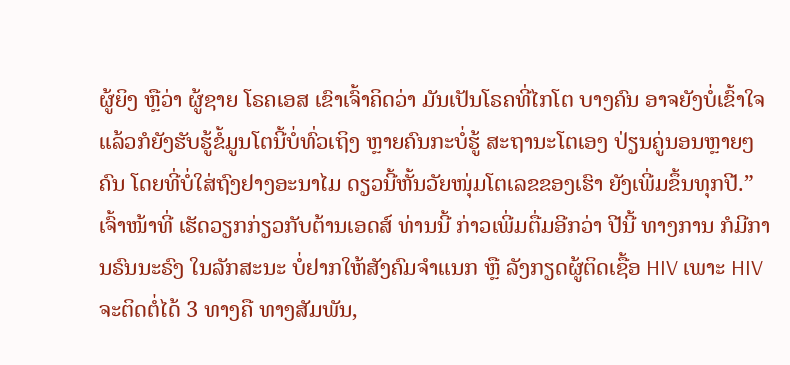ຜູ້ຍິງ ຫຼືວ່າ ຜູ້ຊາຍ ໂຣຄເອສ ເຂົາເຈົ້າຄິດວ່າ ມັນເປັນໂຣຄທີ່ໄກໂຕ ບາງຄົນ ອາຈຍັງບໍ່ເຂົ້າໃຈ ແລ້ວກໍຍັງຮັບຮູ້ຂໍ້ມູນໂຕນີ້ບໍ່ທົ່ວເຖິງ ຫຼາຍຄົນກະບໍ່ຮູ້ ສະຖານະໂຕເອງ ປ່ຽນຄູ່ນອນຫຼາຍໆຄົນ ໂດຍທີ່ບໍ່ໃສ່ຖົງຢາງອະນາໄມ ດຽວນີ້ຫັ້ນວັຍໜຸ່ມໂຕເລຂຂອງເຮົາ ຍັງເພີ່ມຂຶ້ນທຸກປີ.”
ເຈົ້າໜ້າທີ່ ເຮັດວຽກກ່ຽວກັບຕ້ານເອດສ໌ ທ່ານນີ້ ກ່າວເພີ່ມຕື່ມອີກວ່າ ປີນີ້ ທາງການ ກໍມີການຣົນນະຣົງ ໃນລັກສະນະ ບໍ່ຢາກໃຫ້ສັງຄົມຈໍາແນກ ຫຼື ລັງກຽດຜູ້ຕິດເຊື້ອ HIV ເພາະ HIV ຈະຕິດຕໍ່ໄດ້ 3 ທາງຄື ທາງສັມພັນ,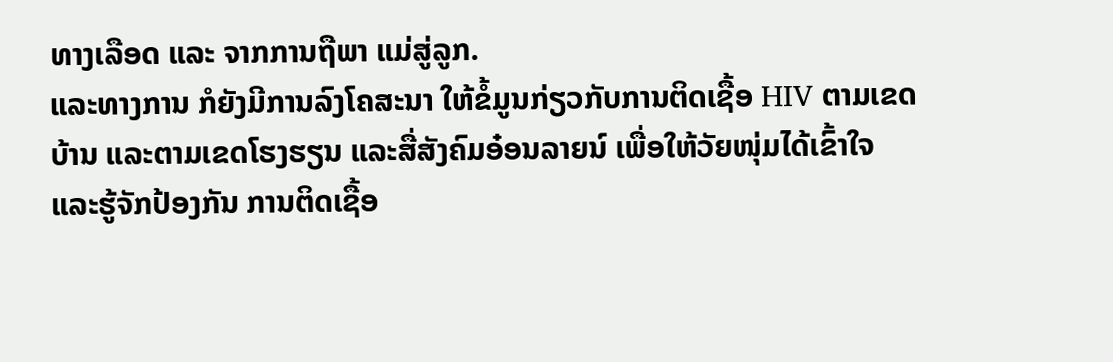ທາງເລືອດ ແລະ ຈາກການຖືພາ ແມ່ສູ່ລູກ.
ແລະທາງການ ກໍຍັງມີການລົງໂຄສະນາ ໃຫ້ຂໍ້ມູນກ່ຽວກັບການຕິດເຊື້ອ HIV ຕາມເຂດບ້ານ ແລະຕາມເຂດໂຮງຮຽນ ແລະສື່ສັງຄົມອ໋ອນລາຍນ໌ ເພື່ອໃຫ້ວັຍໜຸ່ມໄດ້ເຂົ້າໃຈ ແລະຮູ້ຈັກປ້ອງກັນ ການຕິດເຊື້ອ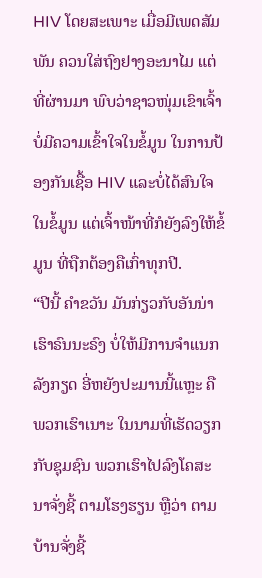HIV ໂດຍສະເພາະ ເມື່ອມີເພດສັມພັນ ຄວນໃສ່ຖົງຢາງອະນາໄມ ແຕ່ທີ່ຜ່ານມາ ພົບວ່າຊາວໜຸ່ມເຂົາເຈົ້າ ບໍ່ມີຄວາມເຂົ້າໃຈໃນຂໍ້ມູນ ໃນການປ້ອງກັນເຊື້ອ HIV ແລະບໍ່ໄດ້ສົນໃຈໃນຂໍ້ມູນ ແຕ່ເຈົ້າໜ້າທີ່ກໍຍັງລົງໃຫ້ຂໍ້ມູນ ທີ່ຖືກຕ້ອງຄືເກົ່າທຸກປີ.
“ປີນີ້ ຄໍາຂວັນ ມັນກ່ຽວກັບອັນນ່າ ເຮົາຣົນນະຣົງ ບໍ່ໃຫ້ມີການຈໍາແນກ ລັງກຽດ ອີ່ຫຍັງປະມານນີ້ແຫຼະ ຄືພວກເຮົາເນາະ ໃນນາມທີ່ເຮັດວຽກກັບຊຸມຊົນ ພວກເຮົາໄປລົງໂຄສະນາຈັ່ງຊີ້ ຕາມໂຮງຮຽນ ຫຼືວ່າ ຕາມບ້ານຈັ່ງຊີ້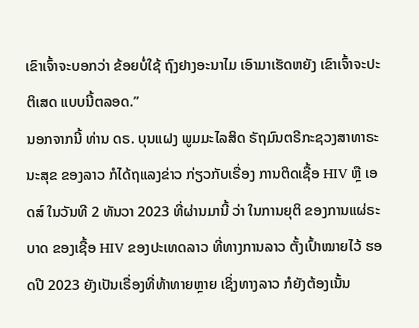ເຂົາເຈົ້າຈະບອກວ່າ ຂ້ອຍບໍ່ໃຊ້ ຖົງຢາງອະນາໄມ ເອົາມາເຮັດຫຍັງ ເຂົາເຈົ້າຈະປະຕິເສດ ແບບນີ້ຕລອດ.”
ນອກຈາກນີ້ ທ່ານ ດຣ. ບຸນແຝງ ພູມມະໄລສິດ ຣັຖມົນຕຣີກະຊວງສາທາຣະນະສຸຂ ຂອງລາວ ກໍໄດ້ຖແລງຂ່າວ ກ່ຽວກັບເຣື່ອງ ການຕິດເຊື້ອ HIV ຫຼື ເອດສ໌ ໃນວັນທີ 2 ທັນວາ 2023 ທີ່ຜ່ານມານີ້ ວ່າ ໃນການຍຸຕິ ຂອງການແຜ່ຣະບາດ ຂອງເຊື້ອ HIV ຂອງປະເທດລາວ ທີ່ທາງການລາວ ຕັ້ງເປົ້າໝາຍໄວ້ ຮອດປີ 2023 ຍັງເປັນເຣື່ອງທີ່ທ້າທາຍຫຼາຍ ເຊິ່ງທາງລາວ ກໍຍັງຕ້ອງເນັ້ນ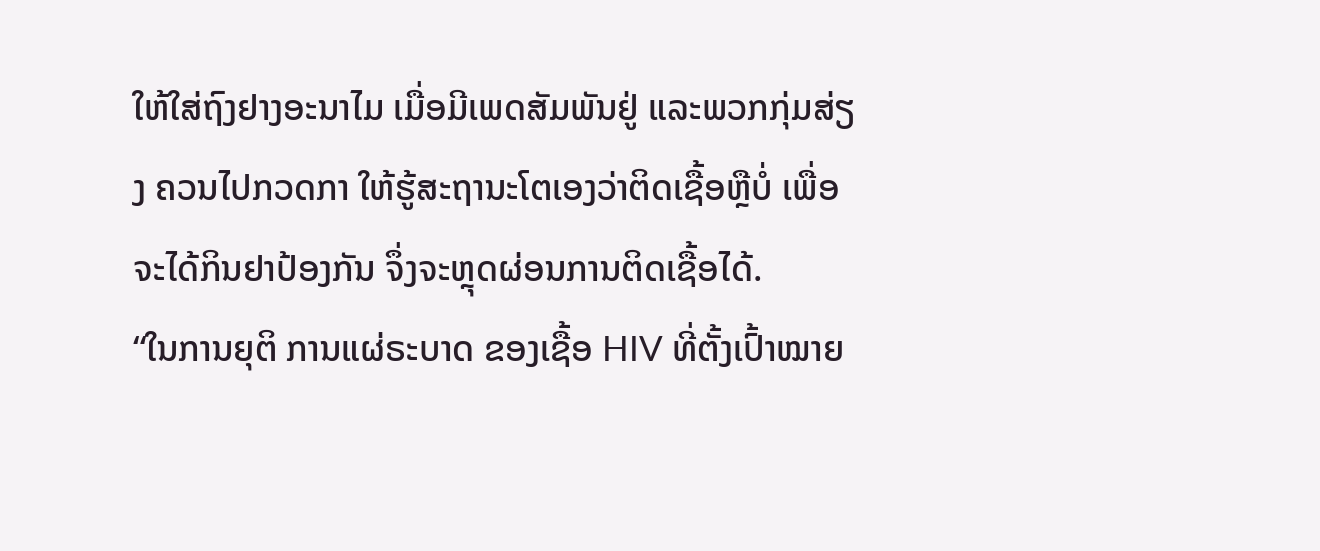ໃຫ້ໃສ່ຖົງຢາງອະນາໄມ ເມື່ອມີເພດສັມພັນຢູ່ ແລະພວກກຸ່ມສ່ຽງ ຄວນໄປກວດກາ ໃຫ້ຮູ້ສະຖານະໂຕເອງວ່າຕິດເຊື້ອຫຼືບໍ່ ເພື່ອຈະໄດ້ກິນຢາປ້ອງກັນ ຈຶ່ງຈະຫຼຸດຜ່ອນການຕິດເຊື້ອໄດ້.
“ໃນການຍຸຕິ ການແຜ່ຣະບາດ ຂອງເຊື້ອ HIV ທີ່ຕັ້ງເປົ້າໝາຍ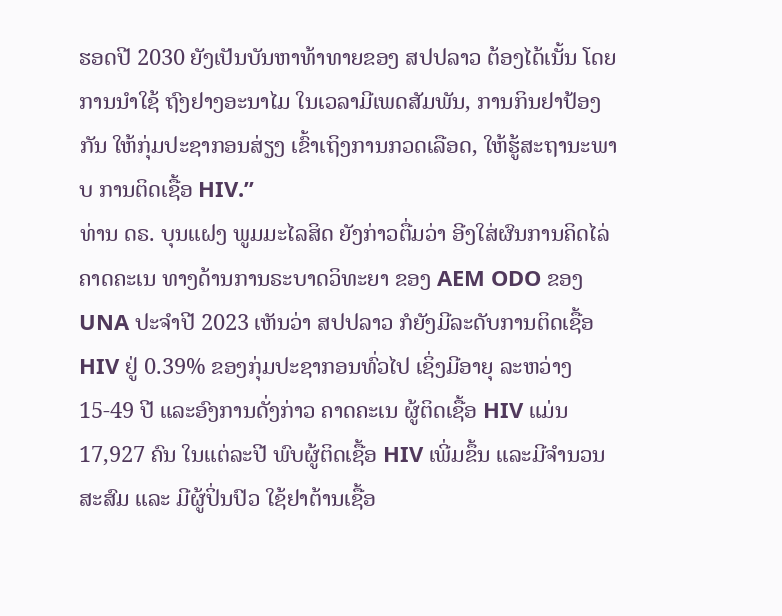ຮອດປີ 2030 ຍັງເປັນບັນຫາທ້າທາຍຂອງ ສປປລາວ ຕ້ອງໄດ້ເນັ້ນ ໂດຍການນໍາໃຊ້ ຖົງຢາງອະນາໄມ ໃນເວລາມີເພດສັມພັນ, ການກິນຢາປ້ອງກັນ ໃຫ້ກຸ່ມປະຊາກອນສ່ຽງ ເຂົ້າເຖິງການກວດເລືອດ, ໃຫ້ຮູ້ສະຖານະພາບ ການຕິດເຊື້ອ HIV.”
ທ່ານ ດຣ. ບຸນແຝງ ພູມມະໄລສິດ ຍັງກ່າວຕື່ມວ່າ ອີງໃສ່ຜົນການຄິດໄລ່ ຄາດຄະເນ ທາງດ້ານການຣະບາດວິທະຍາ ຂອງ AEM ODO ຂອງ UNA ປະຈໍາປີ 2023 ເຫັນວ່າ ສປປລາວ ກໍຍັງມີລະດັບການຕິດເຊື້ອ HIV ຢູ່ 0.39% ຂອງກຸ່ມປະຊາກອນທົ່ວໄປ ເຊິ່ງມີອາຍຸ ລະຫວ່າງ 15-49 ປີ ແລະອົງການດັ່ງກ່າວ ຄາດຄະເນ ຜູ້ຕິດເຊື້ອ HIV ແມ່ນ 17,927 ຄົນ ໃນແຕ່ລະປີ ພົບຜູ້ຕິດເຊື້ອ HIV ເພີ່ມຂຶ້ນ ແລະມີຈໍານວນສະສົມ ແລະ ມີຜູ້ປິ່ນປົວ ໃຊ້ຢາຕ້ານເຊື້ອ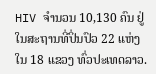HIV ຈໍານວນ 10,130 ຄົນ ຢູ່ໃນສະຖານທີ່ປິ່ນປົວ 22 ແຫ່ງ ໃນ 18 ແຂວງ ທົ່ວປະເທດລາວ.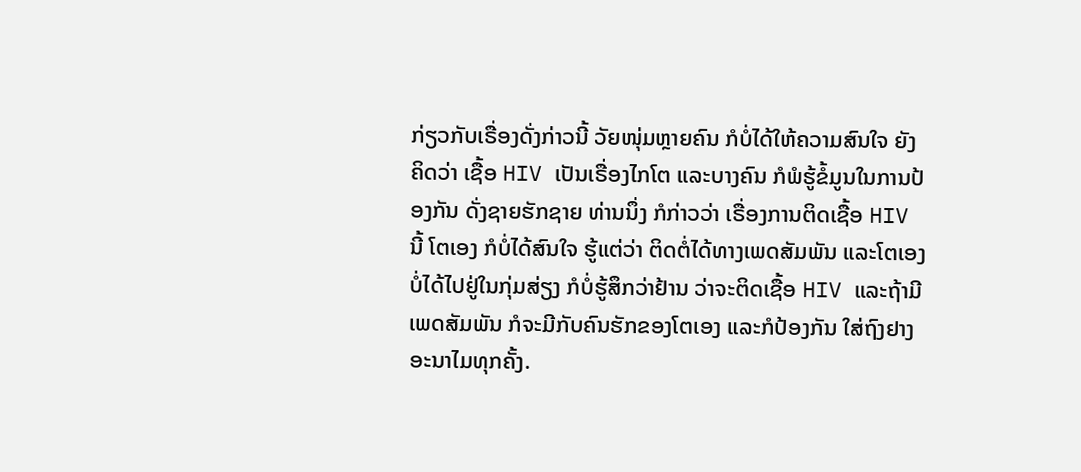ກ່ຽວກັບເຣື່ອງດັ່ງກ່າວນີ້ ວັຍໜຸ່ມຫຼາຍຄົນ ກໍບໍ່ໄດ້ໃຫ້ຄວາມສົນໃຈ ຍັງຄິດວ່າ ເຊື້ອ HIV ເປັນເຣື່ອງໄກໂຕ ແລະບາງຄົນ ກໍພໍຮູ້ຂໍ້ມູນໃນການປ້ອງກັນ ດັ່ງຊາຍຮັກຊາຍ ທ່ານນຶ່ງ ກໍກ່າວວ່າ ເຣື່ອງການຕິດເຊື້ອ HIV ນີ້ ໂຕເອງ ກໍບໍ່ໄດ້ສົນໃຈ ຮູ້ແຕ່ວ່າ ຕິດຕໍ່ໄດ້ທາງເພດສັມພັນ ແລະໂຕເອງ ບໍ່ໄດ້ໄປຢູ່ໃນກຸ່ມສ່ຽງ ກໍບໍ່ຮູ້ສຶກວ່າຢ້ານ ວ່າຈະຕິດເຊື້ອ HIV ແລະຖ້າມີເພດສັມພັນ ກໍຈະມີກັບຄົນຮັກຂອງໂຕເອງ ແລະກໍປ້ອງກັນ ໃສ່ຖົງຢາງອະນາໄມທຸກຄັ້ງ.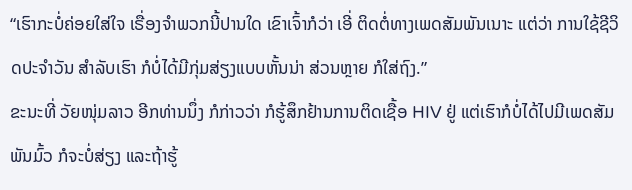“ເຮົາກະບໍ່ຄ່ອຍໃສ່ໃຈ ເຣື່ອງຈໍາພວກນີ້ປານໃດ ເຂົາເຈົ້າກໍວ່າ ເອີ່ ຕິດຕໍ່ທາງເພດສັມພັນເນາະ ແຕ່ວ່າ ການໃຊ້ຊີວິດປະຈໍາວັນ ສໍາລັບເຮົາ ກໍບໍ່ໄດ້ມີກຸ່ມສ່ຽງແບບຫັ້ນນ່າ ສ່ວນຫຼາຍ ກໍໃສ່ຖົງ.”
ຂະນະທີ່ ວັຍໜຸ່ມລາວ ອີກທ່ານນຶ່ງ ກໍກ່າວວ່າ ກໍຮູ້ສຶກຢ້ານການຕິດເຊື້ອ HIV ຢູ່ ແຕ່ເຮົາກໍບໍ່ໄດ້ໄປມີເພດສັມພັນມົ້ວ ກໍຈະບໍ່ສ່ຽງ ແລະຖ້າຮູ້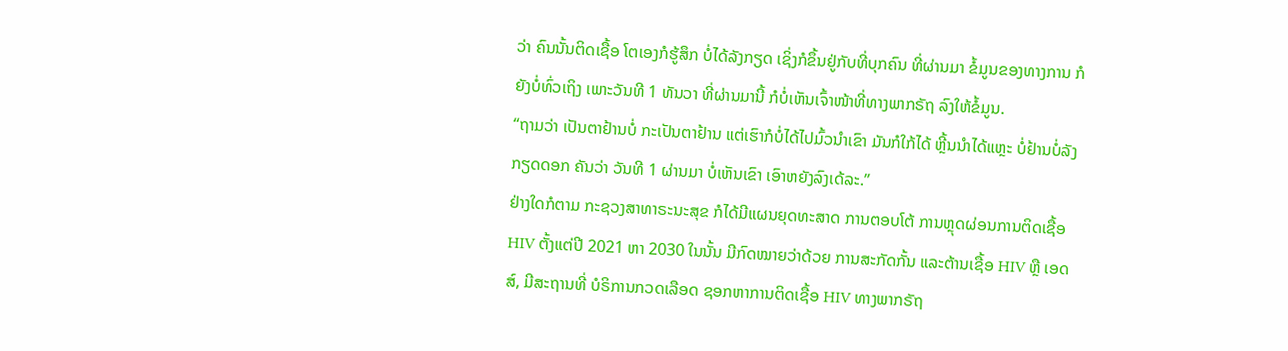ວ່າ ຄົນນັ້ນຕິດເຊື້ອ ໂຕເອງກໍຮູ້ສຶກ ບໍ່ໄດ້ລັງກຽດ ເຊິ່ງກໍຂຶ້ນຢູ່ກັບທີ່ບຸກຄົນ ທີ່ຜ່ານມາ ຂໍ້ມູນຂອງທາງການ ກໍຍັງບໍ່ທົ່ວເຖິງ ເພາະວັນທີ 1 ທັນວາ ທີ່ຜ່ານມານີ້ ກໍບໍ່ເຫັນເຈົ້າໜ້າທີ່ທາງພາກຣັຖ ລົງໃຫ້ຂໍ້ມູນ.
“ຖາມວ່າ ເປັນຕາຢ້ານບໍ່ ກະເປັນຕາຢ້ານ ແຕ່ເຮົາກໍບໍ່ໄດ້ໄປມົ້ວນໍາເຂົາ ມັນກໍໃກ້ໄດ້ ຫຼີ້ນນໍາໄດ້ແຫຼະ ບໍ່ຢ້ານບໍ່ລັງກຽດດອກ ຄັນວ່າ ວັນທີ 1 ຜ່ານມາ ບໍ່ເຫັນເຂົາ ເອົາຫຍັງລົງເດ້ລະ.”
ຢ່າງໃດກໍຕາມ ກະຊວງສາທາຣະນະສຸຂ ກໍໄດ້ມີແຜນຍຸດທະສາດ ການຕອບໂຕ້ ການຫຼຸດຜ່ອນການຕິດເຊື້ອ HIV ຕັ້ງແຕ່ປີ 2021 ຫາ 2030 ໃນນັ້ນ ມີກົດໝາຍວ່າດ້ວຍ ການສະກັດກັ້ນ ແລະຕ້ານເຊື້ອ HIV ຫຼື ເອດສ໌, ມີສະຖານທີ່ ບໍຣິການກວດເລືອດ ຊອກຫາການຕິດເຊື້ອ HIV ທາງພາກຣັຖ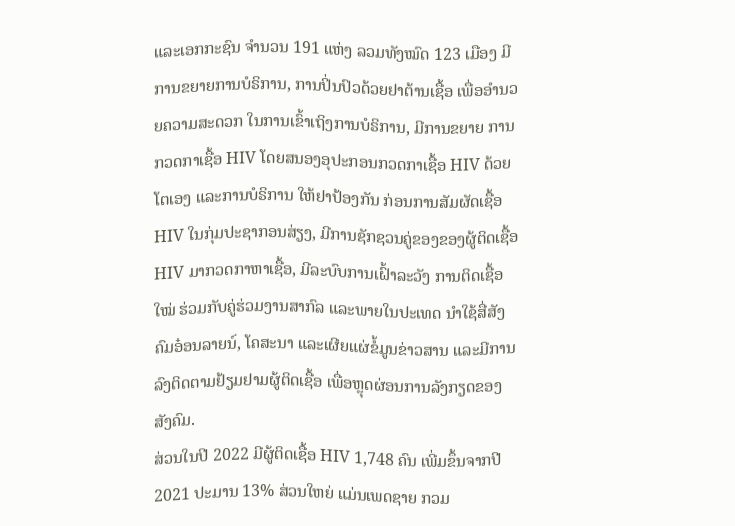ແລະເອກກະຊົນ ຈໍານວນ 191 ແຫ່ງ ລວມທັງໝົດ 123 ເມືອງ ມີການຂຍາຍການບໍຣິການ, ການປິ່ນປົວດ້ວຍຢາຕ້ານເຊື້ອ ເພື່ອອໍານວຍຄວາມສະດວກ ໃນການເຂົ້າເຖິງການບໍຣິການ, ມີການຂຍາຍ ການກວດກາເຊື້ອ HIV ໂດຍສນອງອຸປະກອນກວດກາເຊື້ອ HIV ດ້ວຍໂຕເອງ ແລະການບໍຣິການ ໃຫ້ຢາປ້ອງກັນ ກ່ອນການສັມຜັດເຊື້ອ HIV ໃນກຸ່ມປະຊາກອນສ່ຽງ, ມີການຊັກຊວນຄູ່ຂອງຂອງຜູ້ຕິດເຊື້ອ HIV ມາກວດກາຫາເຊື້ອ, ມີລະບົບການເຝົ້າລະວັງ ການຕິດເຊື້ອໃໝ່ ຮ່ວມກັບຄູ່ຮ່ວມງານສາກົລ ແລະພາຍໃນປະເທດ ນໍາໃຊ້ສື່ສັງຄົມອ໋ອນລາຍນ໌, ໂຄສະນາ ແລະເຜີຍແຜ່ຂໍ້ມູນຂ່າວສານ ແລະມີການລົງຕິດຕາມຢ້ຽມຢາມຜູ້ຕິດເຊື້ອ ເພື່ອຫຼຸດຜ່ອນການລັງກຽດຂອງສັງຄົມ.
ສ່ວນໃນປີ 2022 ມີຜູ້ຕິດເຊື້ອ HIV 1,748 ຄົນ ເພີ່ມຂຶ້ນຈາກປີ 2021 ປະມານ 13% ສ່ວນໃຫຍ່ ແມ່ນເພດຊາຍ ກວມ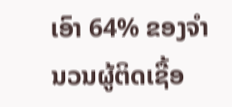ເອົາ 64% ຂອງຈໍານວນຜູ້ຕິດເຊື້ອ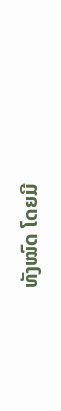ທັງໝົດ ໂດຍມີ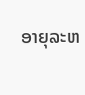ອາຍຸລະຫ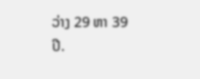ວ່າງ 29 ຫາ 39 ປີ.